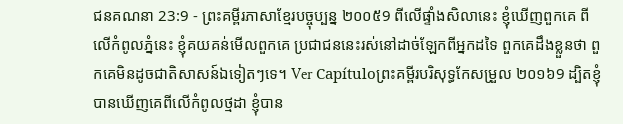ជនគណនា 23:9 - ព្រះគម្ពីរភាសាខ្មែរបច្ចុប្បន្ន ២០០៥9 ពីលើផ្ទាំងសិលានេះ ខ្ញុំឃើញពួកគេ ពីលើកំពូលភ្នំនេះ ខ្ញុំគយគន់មើលពួកគេ ប្រជាជននេះរស់នៅដាច់ឡែកពីអ្នកដទៃ ពួកគេដឹងខ្លួនថា ពួកគេមិនដូចជាតិសាសន៍ឯទៀតៗទេ។ Ver Capítuloព្រះគម្ពីរបរិសុទ្ធកែសម្រួល ២០១៦9 ដ្បិតខ្ញុំបានឃើញគេពីលើកំពូលថ្មដា ខ្ញុំបាន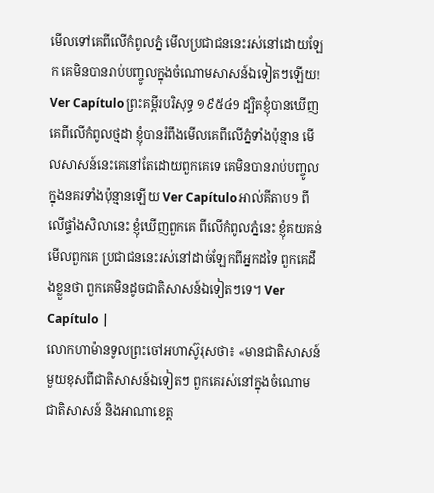មើលទៅគេពីលើកំពូលភ្នំ មើលប្រជាជននេះរស់នៅដោយឡែក គេមិនបានរាប់បញ្ចូលក្នុងចំណោមសាសន៍ឯទៀតៗឡើយ! Ver Capítuloព្រះគម្ពីរបរិសុទ្ធ ១៩៥៤9 ដ្បិតខ្ញុំបានឃើញគេពីលើកំពូលថ្មដា ខ្ញុំបានរំពឹងមើលគេពីលើភ្នំទាំងប៉ុន្មាន មើលសាសន៍នេះគេនៅតែដោយពួកគេទេ គេមិនបានរាប់បញ្ចូលក្នុងនគរទាំងប៉ុន្មានឡើយ Ver Capítuloអាល់គីតាប9 ពីលើផ្ទាំងសិលានេះ ខ្ញុំឃើញពួកគេ ពីលើកំពូលភ្នំនេះ ខ្ញុំគយគន់មើលពួកគេ ប្រជាជននេះរស់នៅដាច់ឡែកពីអ្នកដទៃ ពួកគេដឹងខ្លួនថា ពួកគេមិនដូចជាតិសាសន៍ឯទៀតៗទេ។ Ver Capítulo |
លោកហាម៉ានទូលព្រះចៅអហាស៊ូរុសថា៖ «មានជាតិសាសន៍មួយខុសពីជាតិសាសន៍ឯទៀតៗ ពួកគេរស់នៅក្នុងចំណោមជាតិសាសន៍ និងអាណាខេត្ត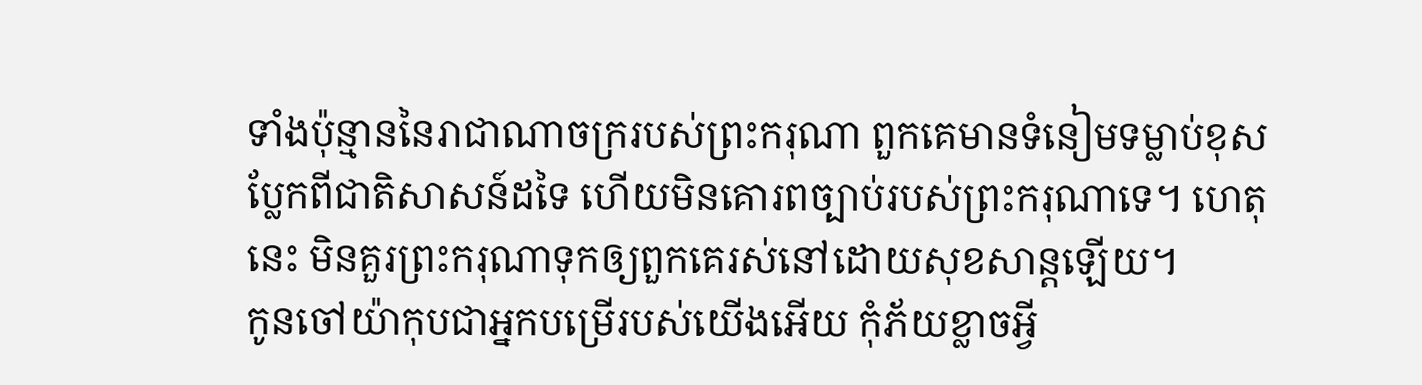ទាំងប៉ុន្មាននៃរាជាណាចក្ររបស់ព្រះករុណា ពួកគេមានទំនៀមទម្លាប់ខុសប្លែកពីជាតិសាសន៍ដទៃ ហើយមិនគោរពច្បាប់របស់ព្រះករុណាទេ។ ហេតុនេះ មិនគួរព្រះករុណាទុកឲ្យពួកគេរស់នៅដោយសុខសាន្តឡើយ។
កូនចៅយ៉ាកុបជាអ្នកបម្រើរបស់យើងអើយ កុំភ័យខ្លាចអ្វី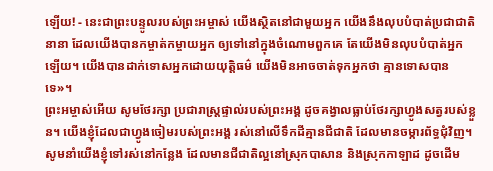ឡើយ! - នេះជាព្រះបន្ទូលរបស់ព្រះអម្ចាស់ យើងស្ថិតនៅជាមួយអ្នក យើងនឹងលុបបំបាត់ប្រជាជាតិនានា ដែលយើងបានកម្ចាត់កម្ចាយអ្នក ឲ្យទៅនៅក្នុងចំណោមពួកគេ តែយើងមិនលុបបំបាត់អ្នកឡើយ។ យើងបានដាក់ទោសអ្នកដោយយុត្តិធម៌ យើងមិនអាចចាត់ទុកអ្នកថា គ្មានទោសបានទេ»។
ព្រះអម្ចាស់អើយ សូមថែរក្សា ប្រជារាស្ត្រផ្ទាល់របស់ព្រះអង្គ ដូចគង្វាលធ្លាប់ថែរក្សាហ្វូងសត្វរបស់ខ្លួន។ យើងខ្ញុំដែលជាហ្វូងចៀមរបស់ព្រះអង្គ រស់នៅលើទឹកដីគ្មានជីជាតិ ដែលមានចម្ការព័ទ្ធជុំវិញ។ សូមនាំយើងខ្ញុំទៅរស់នៅកន្លែង ដែលមានជីជាតិល្អនៅស្រុកបាសាន និងស្រុកកាឡាដ ដូចដើម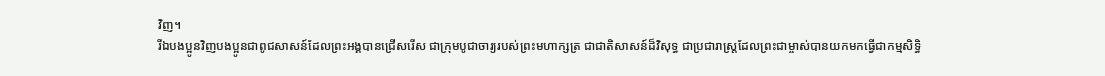វិញ។
រីឯបងប្អូនវិញបងប្អូនជាពូជសាសន៍ដែលព្រះអង្គបានជ្រើសរើស ជាក្រុមបូជាចារ្យរបស់ព្រះមហាក្សត្រ ជាជាតិសាសន៍ដ៏វិសុទ្ធ ជាប្រជារាស្ដ្រដែលព្រះជាម្ចាស់បានយកមកធ្វើជាកម្មសិទ្ធិ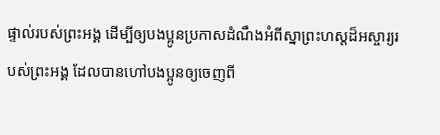ផ្ទាល់របស់ព្រះអង្គ ដើម្បីឲ្យបងប្អូនប្រកាសដំណឹងអំពីស្នាព្រះហស្ដដ៏អស្ចារ្យរបស់ព្រះអង្គ ដែលបានហៅបងប្អូនឲ្យចេញពី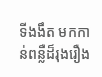ទីងងឹត មកកាន់ពន្លឺដ៏រុងរឿង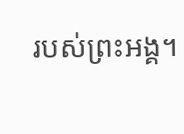របស់ព្រះអង្គ។